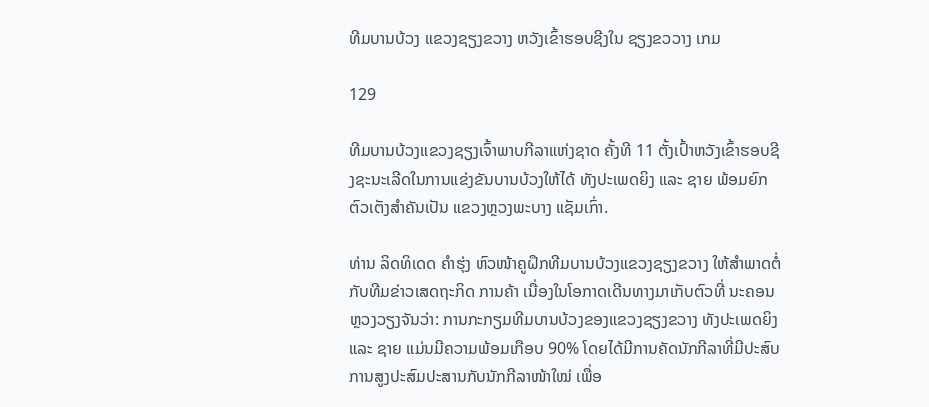ທີມບານບ້ວງ ແຂວງຊຽງຂວາງ ຫວັງເຂົ້າຮອບຊີງໃນ ຊຽງຂວວາງ ເກມ

129

ທີມບານບ້ວງແຂວງຊຽງເຈົ້າພາບກີລາແຫ່ງຊາດ ຄັ້ງທີ 11 ຕັ້ງເປົ້າຫວັງເຂົ້າຮອບຊີງຊະນະເລີດໃນການແຂ່ງຂັນບານບ້ວງໃຫ້ໄດ້ ທັງປະເພດຍິງ ແລະ ຊາຍ ພ້ອມຍົກຕົວເຕັງສໍາຄັນເປັນ ແຂວງຫຼວງພະບາງ ແຊັມເກົ່າ.

ທ່ານ ລິດທິເດດ ຄໍາຮຸ່ງ ຫົວໜ້າຄູຝຶກທີມບານບ້ວງແຂວງຊຽງຂວາງ ໃຫ້ສໍາພາດຕໍ່ກັບທີມຂ່າວເສດຖະກິດ ການຄ້າ ເນື່ອງໃນໂອກາດເດີນທາງມາເກັບຕົວທີ່ ນະຄອນຫຼວງວຽງຈັນວ່າ: ການກະກຽມທີມບານບ້ວງຂອງແຂວງຊຽງຂວາງ ທັງປະເພດຍິງ ແລະ ຊາຍ ແມ່ນມີຄວາມພ້ອມເກືອບ 90% ໂດຍໄດ້ມີການຄັດນັກກີລາທີ່ມີປະສົບການສູງປະສົມປະສານກັບນັກກີລາໜ້າໃໝ່ ເພື່ອ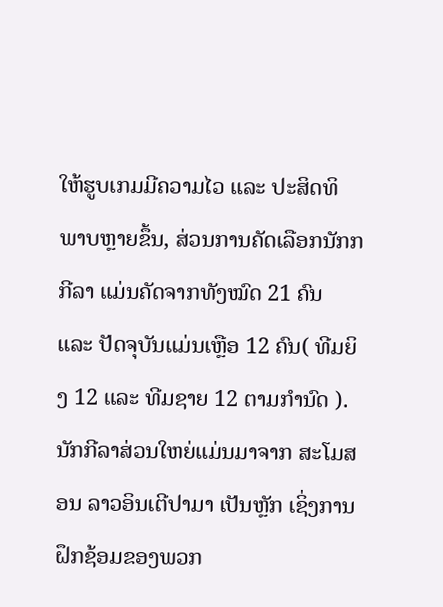ໃຫ້ຮູບເກມມີຄວາມໄວ ແລະ ປະສິດທິພາບຫຼາຍຂຶ້ນ, ສ່ວນການຄັດເລືອກນັກກກີລາ ແມ່ນຄັດຈາກທັງໝົດ 21 ຄົນ ແລະ ປັດຈຸບັນແມ່ນເຫຼືອ 12 ຄົນ( ທີມຍິງ 12 ແລະ ທີມຊາຍ 12 ຕາມກໍານົດ ). ນັກກີລາສ່ວນໃຫຍ່ແມ່ນມາຈາກ ສະໂມສອນ ລາວອິນເຕີປາມາ ເປັນຫຼັກ ເຊິ່ງການຝຶກຊ້ອມຂອງພວກ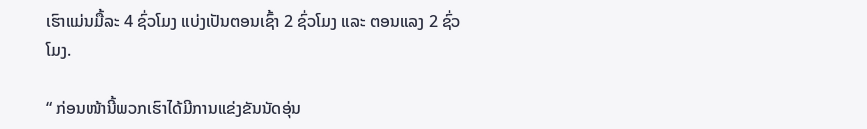ເຮົາແມ່ນມື້ລະ 4 ຊົ່ວໂມງ ແບ່ງເປັນຕອນເຊົ້າ 2 ຊົ່ວໂມງ ແລະ ຕອນແລງ 2 ຊົ່ວໂມງ.

“ ກ່ອນໜ້ານີ້ພວກເຮົາໄດ້ມີການແຂ່ງຂັນນັດອຸ່ນ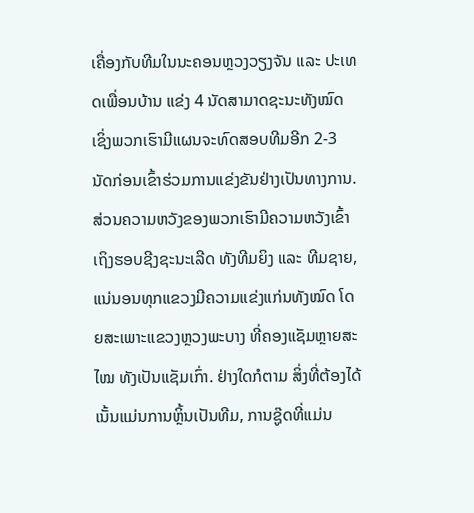ເຄື່ອງກັບທີມໃນນະຄອນຫຼວງວຽງຈັນ ແລະ ປະເທດເພື່ອນບ້ານ ແຂ່ງ 4 ນັດສາມາດຊະນະທັງໝົດ ເຊິ່ງພວກເຮົາມີແຜນຈະທົດສອບທີມອີກ 2-3 ນັດກ່ອນເຂົ້າຮ່ວມການແຂ່ງຂັນຢ່າງເປັນທາງການ. ສ່ວນຄວາມຫວັງຂອງພວກເຮົາມີຄວາມຫວັງເຂົ້າເຖິງຮອບຊີງຊະນະເລີດ ທັງທີມຍິງ ແລະ ທີມຊາຍ,ແນ່ນອນທຸກແຂວງມີຄວາມແຂ່ງແກ່ນທັງໝົດ ໂດຍສະເພາະແຂວງຫຼວງພະບາງ ທີ່ຄອງແຊັມຫຼາຍສະໄໝ ທັງເປັນແຊັມເກົ່າ. ຢ່າງໃດກໍຕາມ ສິ່ງທີ່ຕ້ອງໄດ້ເນັ້ນແມ່ນການຫຼິ້ນເປັນທີມ, ການຊູ໊ດທີ່ແມ່ນ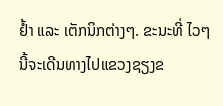ຢໍ້າ ແລະ ເຕັກນິກຕ່າງໆ. ຂະນະທີ່ ໄວໆນີ້ຈະເດີນທາງໄປແຂວງຊຽງຂ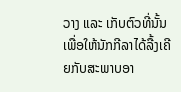ວາງ ແລະ ເກັບຕົວທີ່ນັ້ນ ເພື່ອໃຫ້ນັກກີລາໄດ້ລື້ງເຄີຍກັບສະພາບອາ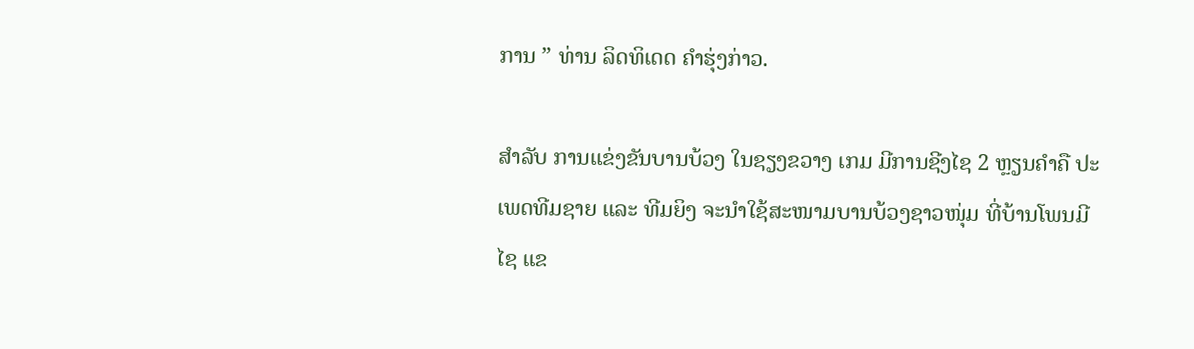ການ ” ທ່ານ ລິດທິເດດ ຄໍາຮຸ່ງກ່າວ.

ສໍາລັບ ການແຂ່ງຂັນບານບ້ວງ ໃນຊຽງຂວາງ ເກມ ມີການຊີງໄຊ 2 ຫຼຽນຄໍາຄື ປະເພດທີມຊາຍ ແລະ ທີມຍິງ ຈະນໍາໃຊ້ສະໜາມບານບ້ວງຊາວໜຸ່ມ ທີ່ບ້ານໂພນມີໄຊ ແຂ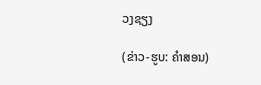ວງຊຽງ

(ຂ່າວ-ຮູບ: ຄໍາສອນ)